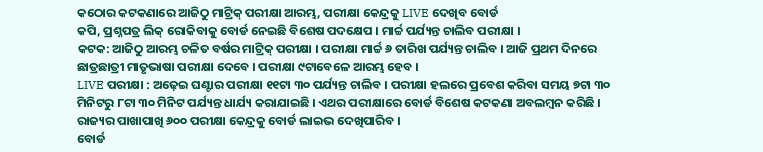କଠୋର କଟକଣାରେ ଆଜିଠୁ ମାଟ୍ରିକ୍ ପରୀକ୍ଷା ଆରମ୍ଭ, ପରୀକ୍ଷା କେନ୍ଦ୍ରକୁ LIVE ଦେଖିବ ବୋର୍ଡ
କପି, ପ୍ରଶ୍ନପତ୍ର ଲିକ୍ ରୋକିବାକୁ ବୋର୍ଡ ନେଇଛି ବିଶେଷ ପଦକ୍ଷେପ । ମାର୍ଚ୍ଚ ପର୍ଯ୍ୟନ୍ତ ଚାଲିବ ପରୀକ୍ଷା ।
କଟକ: ଆଜିଠୁ ଆରମ୍ଭ ଚଳିତ ବର୍ଷର ମାଟ୍ରିକ୍ ପରୀକ୍ଷା । ପରୀକ୍ଷା ମାର୍ଚ୍ଚ ୬ ତାରିଖ ପର୍ଯ୍ୟନ୍ତ ଚାଲିବ । ଆଜି ପ୍ରଥମ ଦିନରେ ଛାତ୍ରଛାତ୍ରୀ ମାତୃଭାଷା ପରୀକ୍ଷା ଦେବେ । ପରୀକ୍ଷା ୯ଟାବେଳେ ଆରମ୍ଭ ହେବ ।
LIVE ପରୀକ୍ଷା : ଅଢ଼େଇ ଘଣ୍ଟାର ପରୀକ୍ଷା ୧୧ଟା ୩୦ ପର୍ଯ୍ୟନ୍ତ ଚାଲିବ । ପରୀକ୍ଷା ହଲରେ ପ୍ରବେଶ କରିବା ସମୟ ୭ଟା ୩୦ ମିନିଟରୁ ୮ଟା ୩୦ ମିନିଟ ପର୍ଯ୍ୟନ୍ତ ଧାର୍ଯ୍ୟ କରାଯାଇଛି । ଏଥର ପରୀକ୍ଷାରେ ବୋର୍ଡ ବିଶେଷ କଟକଣା ଅବଲମ୍ବନ କରିଛି । ରାଜ୍ୟର ପାଖାପାଖି ୬୦୦ ପରୀକ୍ଷା କେନ୍ଦ୍ରକୁ ବୋର୍ଡ ଲାଇଭ ଦେଖିପାରିବ ।
ବୋର୍ଡ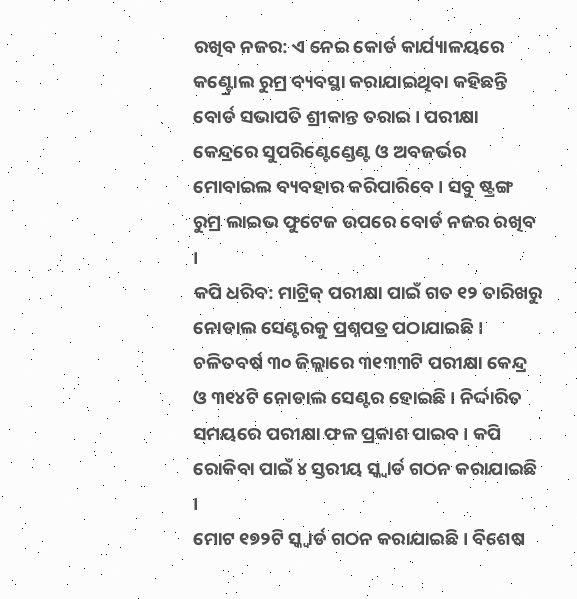ରଖିବ ନଜର: ଏ ନେଇ କୋର୍ଡ କାର୍ଯ୍ୟାଳୟରେ କଣ୍ଟ୍ରୋଲ ରୁମ୍ର ବ୍ୟବସ୍ଥା କରାଯାଇଥିବା କହିଛନ୍ତି ବୋର୍ଡ ସଭାପତି ଶ୍ରୀକାନ୍ତ ତରାଇ । ପରୀକ୍ଷା କେନ୍ଦ୍ରରେ ସୁପରିଣ୍ଟେଣ୍ଡେଣ୍ଟ ଓ ଅବଜର୍ଭର ମୋବାଇଲ ବ୍ୟବହାର କରିପାରିବେ । ସବୁ ଷ୍ଟ୍ରଙ୍ଗ ରୁମ୍ର ଲାଇଭ ଫୁଟେଜ ଉପରେ ବୋର୍ଡ ନଜର ରଖିବ ।
କପି ଧରିବ: ମାଟ୍ରିକ୍ ପରୀକ୍ଷା ପାଇଁ ଗତ ୧୨ ତାରିଖରୁ ନୋଡାଲ ସେଣ୍ଟରକୁ ପ୍ରଶ୍ନପତ୍ର ପଠାଯାଇଛି । ଚଳିତବର୍ଷ ୩୦ ଜିଲ୍ଲାରେ ୩୧୩୩ଟି ପରୀକ୍ଷା କେନ୍ଦ୍ର ଓ ୩୧୪ଟି ନୋଡାଲ ସେଣ୍ଟର ହୋଇଛି । ନିର୍ଦ୍ଦାରିତ ସମୟରେ ପରୀକ୍ଷା ଫଳ ପ୍ରକାଶ ପାଇବ । କପି ରୋକିବା ପାଇଁ ୪ ସ୍ତରୀୟ ସ୍କ୍ୱାର୍ଡ ଗଠନ କରାଯାଇଛି ।
ମୋଟ ୧୭୨ଟି ସ୍କ୍ୱାର୍ଡ ଗଠନ କରାଯାଇଛି । ବିଶେଷ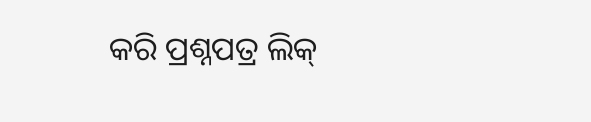କରି ପ୍ରଶ୍ନପତ୍ର ଲିକ୍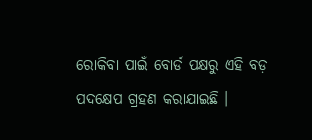ରୋକିବା ପାଇଁ ବୋର୍ଡ ପକ୍ଷରୁ ଏହି ବଡ଼ ପଦକ୍ଷେପ ଗ୍ରହଣ କରାଯାଇଛି ।